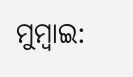ମୁମ୍ବାଇ: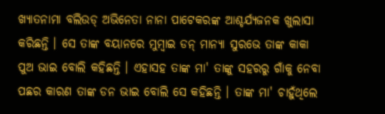ଖ୍ୟାତନାମା ବଲିଉଡ୍ ଅଭିନେତା ନାନା ପାଟେକରଙ୍କ ଆଶ୍ଚର୍ଯ୍ୟଜନକ ଖୁଲାସା କରିଛନ୍ତି । ସେ ତାଙ୍କ ବୟାନରେ ମୁମ୍ବାଇ ଡନ୍ ମାନ୍ୟା ସୁରଭେ ତାଙ୍କ କାକା ପୁଅ ଭାଇ ବୋଲି କହିଛନ୍ତି । ଏହାସହ ତାଙ୍କ ମା' ତାଙ୍କୁ ସହରରୁ ଗାଁକୁ ନେବା ପଛର କାରଣ ତାଙ୍କ ଡନ ଭାଇ ବୋଲି ସେ କହିଛନ୍ତି । ତାଙ୍କ ମା' ଚାହୁଁଥିଲେ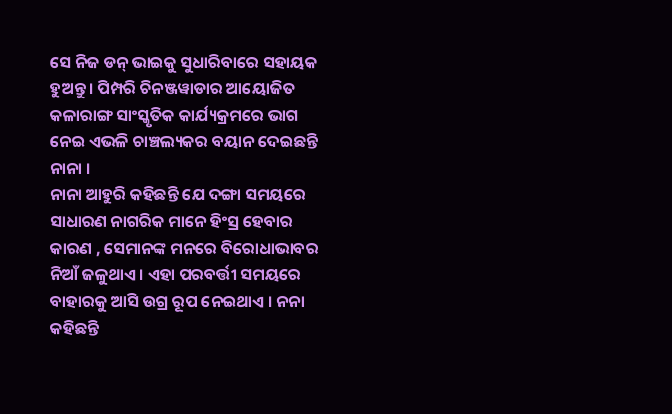ସେ ନିଜ ଡନ୍ ଭାଇକୁ ସୁଧାରିବାରେ ସହାୟକ ହୁଅନ୍ତୁ। ପିମ୍ପରି ଚିନଞ୍ଜୱାଡାର ଆୟୋଜିତ କଳାରାଙ୍ଗ ସାଂସ୍କୃତିକ କାର୍ଯ୍ୟକ୍ରମରେ ଭାଗ ନେଇ ଏଭଳି ଚାଞ୍ଚଲ୍ୟକର ବୟାନ ଦେଇଛନ୍ତି ନାନା ।
ନାନା ଆହୁରି କହିଛନ୍ତି ଯେ ଦଙ୍ଗା ସମୟରେ ସାଧାରଣ ନାଗରିକ ମାନେ ହିଂସ୍ର ହେବାର କାରଣ , ସେମାନଙ୍କ ମନରେ ବିରୋଧାଭାବର ନିଆଁ ଜଳୁଥାଏ । ଏହା ପରବର୍ତ୍ତୀ ସମୟରେ ବାହାରକୁ ଆସି ଉଗ୍ର ରୂପ ନେଇଥାଏ । ନନା କହିଛନ୍ତି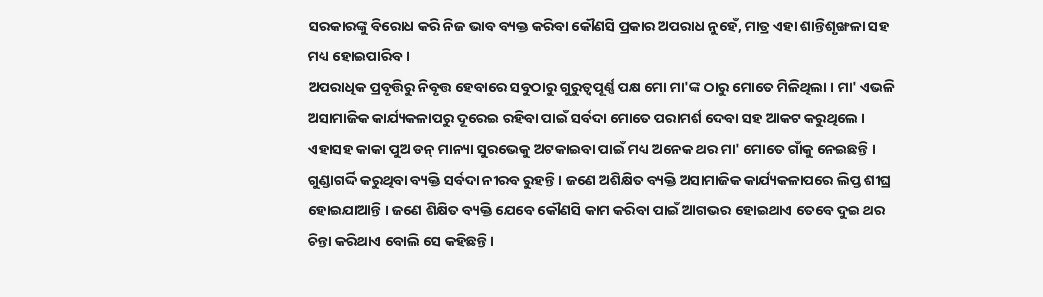ସରକାରଙ୍କୁ ବିରୋଧ କରି ନିଜ ଭାବ ବ୍ୟକ୍ତ କରିବା କୌଣସି ପ୍ରକାର ଅପରାଧ ନୁହେଁ, ମାତ୍ର ଏହା ଶାନ୍ତିଶୃଙ୍ଖଳା ସହ ମଧ୍ୟ ହୋଇପାରିବ ।
ଅପରାଧିକ ପ୍ରବୃତ୍ତିରୁ ନିବୃତ୍ତ ହେବାରେ ସବୁଠାରୁ ଗୁରୁତ୍ବପୂର୍ଣ୍ଣ ପକ୍ଷ ମୋ ମା'ଙ୍କ ଠାରୁ ମୋତେ ମିଳିଥିଲା । ମା' ଏଭଳି ଅସାମାଜିକ କାର୍ଯ୍ୟକଳାପରୁ ଦୂରେଇ ରହିବା ପାଇଁ ସର୍ବଦା ମୋତେ ପରାମର୍ଶ ଦେବା ସହ ଆକଟ କରୁଥିଲେ । ଏହାସହ କାକା ପୁଅ ଡନ୍ ମାନ୍ୟା ସୁରଭେକୁ ଅଟକାଇବା ପାଇଁ ମଧ୍ୟ ଅନେକ ଥର ମା' ମୋତେ ଗାଁକୁ ନେଇଛନ୍ତି । ଗୁଣ୍ଡାଗର୍ଦ୍ଦି କରୁଥିବା ବ୍ୟକ୍ତି ସର୍ବଦା ନୀରବ ରୁହନ୍ତି । ଜଣେ ଅଶିକ୍ଷିତ ବ୍ୟକ୍ତି ଅସାମାଜିକ କାର୍ଯ୍ୟକଳାପରେ ଲିପ୍ତ ଶୀଘ୍ର ହୋଇଯାଆନ୍ତି । ଜଣେ ଶିକ୍ଷିତ ବ୍ୟକ୍ତି ଯେବେ କୌଣସି କାମ କରିବା ପାଇଁ ଆଗଭର ହୋଇଥାଏ ତେବେ ଦୁଇ ଥର ଚିନ୍ତା କରିଥାଏ ବୋଲି ସେ କହିଛନ୍ତି ।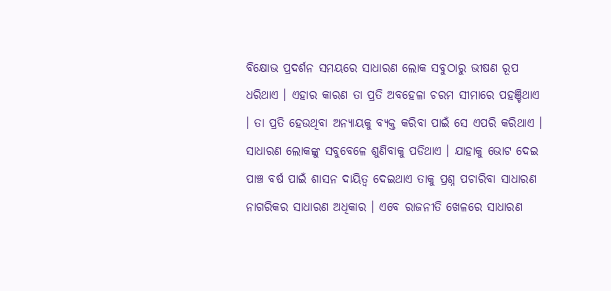ବିକ୍ଷୋଭ ପ୍ରଦର୍ଶନ ସମୟରେ ସାଧାରଣ ଲୋକ ସବୁଠାରୁ ଭୀଷଣ ରୂପ ଧରିଥାଏ । ଏହାର କାରଣ ତା ପ୍ରତି ଅବହେଳା ଚରମ ସୀମାରେ ପହଞ୍ଚିଥାଏ । ତା ପ୍ରତି ହେଉଥିବା ଅନ୍ୟାୟକୁ ବ୍ୟକ୍ତ କରିବା ପାଇଁ ସେ ଏପରି କରିଥାଏ । ସାଧାରଣ ଲୋକଙ୍କୁ ସବୁବେଳେ ଶୁଣିବାକୁ ପଡିଥାଏ । ଯାହାକୁ ଭୋଟ ଦେଇ ପାଞ୍ଚ ବର୍ଷ ପାଇଁ ଶାସନ ଦାୟିତ୍ବ ଦେଇଥାଏ ତାକୁ ପ୍ରଶ୍ନ ପଚାରିବା ସାଧାରଣ ନାଗରିକର ସାଧାରଣ ଅଧିକାର । ଏବେ ରାଜନୀତି ଖେଳରେ ସାଧାରଣ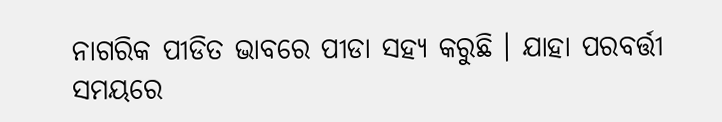ନାଗରିକ ପୀଡିତ ଭାବରେ ପୀଡା ସହ୍ୟ କରୁଛି । ଯାହା ପରବର୍ତ୍ତୀ ସମୟରେ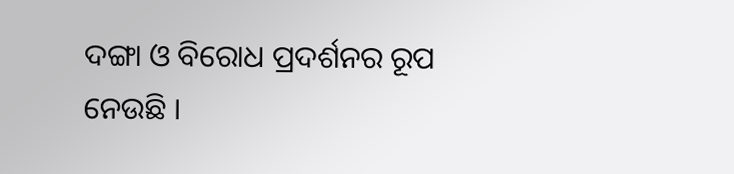ଦଙ୍ଗା ଓ ବିରୋଧ ପ୍ରଦର୍ଶନର ରୂପ ନେଉଛି ।